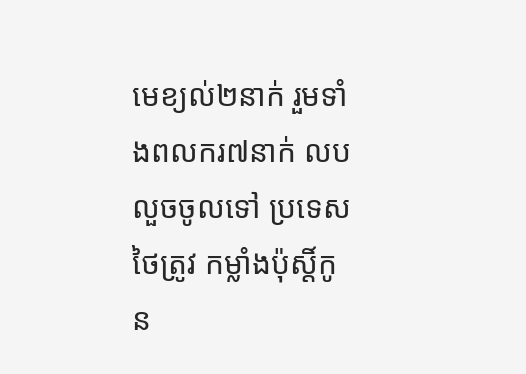មេខ្យល់២នាក់ រួមទាំងពលករ៧នាក់ លបលួចចូលទៅ ប្រទេសថៃត្រូវ កម្លាំងប៉ុស្តិ៍កូន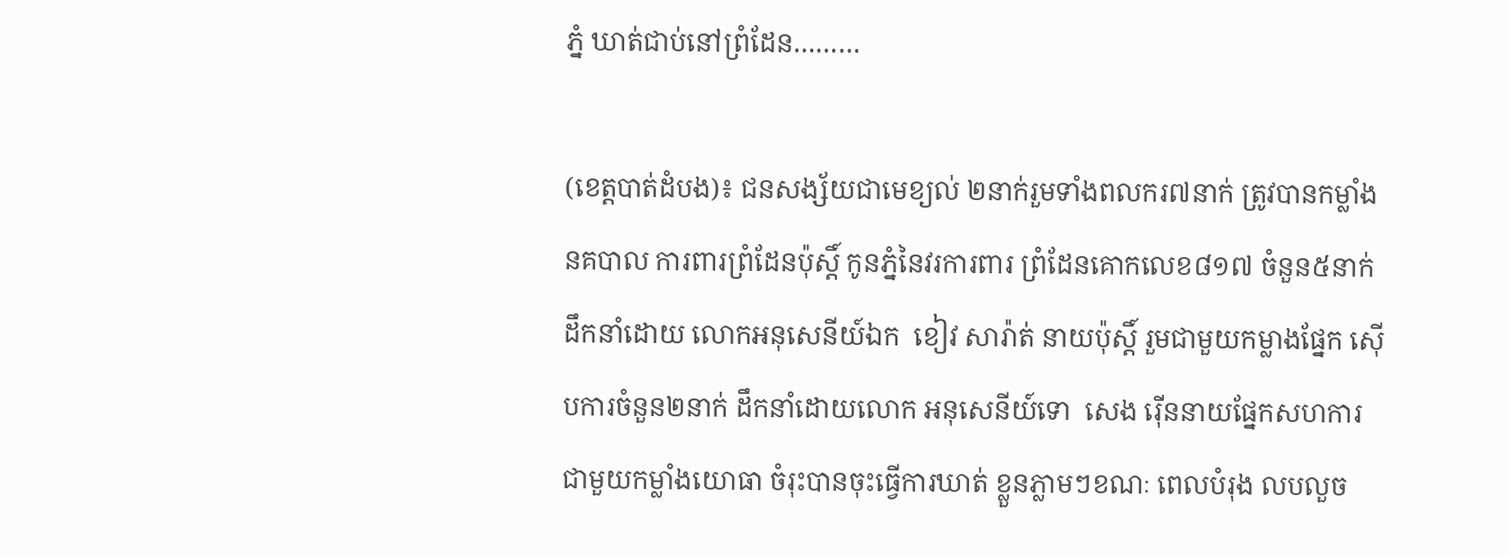ភ្នំ ឃាត់ជាប់នៅព្រំដែន………

(ខេត្តបាត់ដំបង)៖ ជនសង្ស័យជាមេខ្យល់ ២នាក់រួមទាំងពលករ៧នាក់ ត្រូវបានកម្លាំងនគបាល ការពារព្រំដែនប៉ុស្តិ៍ កូនភ្នំនៃវរការពារ ព្រំដែនគោកលេខ៨១៧ ចំនួន៥នាក់ដឹកនាំដោយ លោកអនុសេនីយ៍ឯក  ខៀវ សារ៉ាត់ នាយប៉ុស្តិ៍ រួមជាមួយកម្លាងផ្នែក ស៊ើបការចំនួន២នាក់ ដឹកនាំដោយលោក អនុសេនីយ៍ទោ  សេង រ៉ើននាយផ្នែកសហការ ជាមួយកម្លាំងយោធា ចំរុះបានចុះធ្វើការឃាត់ ខ្លួនភ្លាមៗខណៈ ពេលបំរុង លបលួច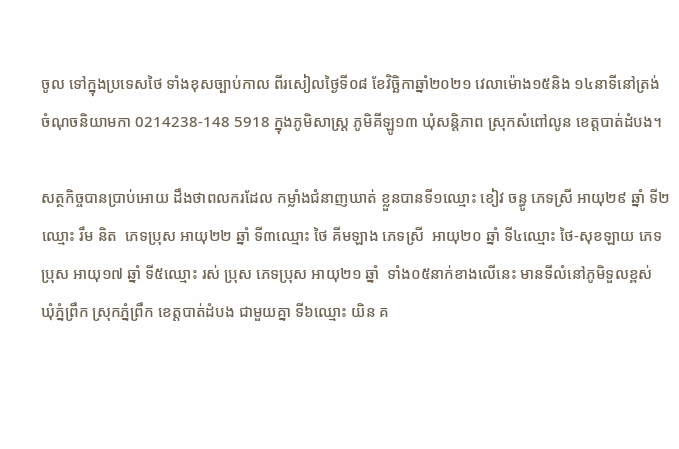ចូល ទៅក្នុងប្រទេសថៃ ទាំងខុសច្បាប់កាល ពីរសៀលថ្ងៃទី០៨ ខែវិច្ឆិកាឆ្នាំ២០២១ វេលាម៉ោង១៥និង ១៤នាទីនៅត្រង់ ចំណុចនិយាមកា 0214238-148 5918 ក្នុងភូមិសាស្ត្រ ភូមិគីឡូ១៣ ឃុំសន្តិភាព ស្រុកសំពៅលូន ខេត្តបាត់ដំបង។

សត្ថកិច្ចបានប្រាប់អោយ ដឹងថាពលករដែល កម្លាំងជំនាញឃាត់ ខ្លួនបានទី១ឈ្មោះ ខៀវ ចន្ធូ ភេទស្រី អាយុ២៩ ឆ្នាំ ទី២ឈ្មោះ រឹម និត  ភេទប្រុស អាយុ២២ ឆ្នាំ ទី៣ឈ្មោះ ថៃ គីមឡាង ភេទស្រី  អាយុ២០ ឆ្នាំ ទី៤ឈ្មោះ ថៃ-សុខឡាយ ភេទប្រុស អាយុ១៧ ឆ្នាំ ទី៥ឈ្មោះ រស់ ប្រុស ភេទប្រុស អាយុ២១ ឆ្នាំ  ទាំង០៥នាក់ខាងលើនេះ មានទីលំនៅភូមិទួលខ្ពស់ ឃុំភ្នំព្រឹក ស្រុកភ្នំព្រឹក ខេត្តបាត់ដំបង ជាមួយគ្នា ទី៦ឈ្មោះ យិន គ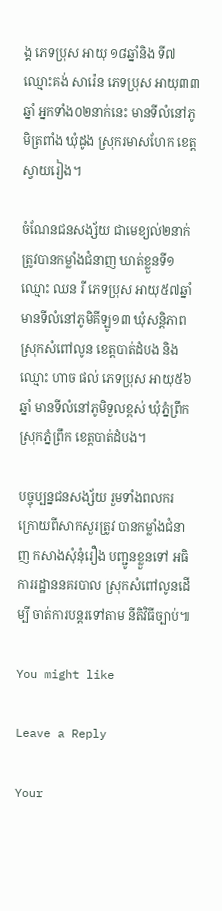ង្គ ភេទប្រុស អាយុ ១៨ឆ្នាំនិង ទី៧ឈ្មោះគង់ សារ៉េន ភេទប្រុស អាយុ៣៣ ឆ្នាំ អ្នកទាំង០២នាក់នេះ មានទីលំនៅភូមិត្រពាំង ឃុំដូង ស្រុករមាសហែក ខេត្តស្វាយរៀង។

ចំណែនជនសង្ស័យ ជាមេខ្យល់២នាក់ ត្រូវបានកម្លាំងជំនាញ ឃាត់ខ្លួនទី១ ឈ្មោះ ឈន រី ភេទប្រុស អាយុ៥៧ឆ្នាំ មានទីលំនៅភូមិគីឡូ១៣ ឃុំសន្តិភាព ស្រុកសំពៅលូន ខេត្តបាត់ដំបង និង ឈ្មោះ ហាច ផល់ ភេទប្រុស អាយុ៥៦ឆ្នាំ មានទីលំនៅភូមិទួលខ្ពស់ ឃុំភ្នំព្រឹក ស្រុកភ្នំព្រឹក ខេត្តបាត់ដំបង។

បច្ចុប្បន្នជនសង្ស័យ រួមទាំងពលករ ក្រោយពីសាកសួរត្រូវ បានកម្លាំងជំនាញ កសាងសុំនុំរឿង បញ្ជូនខ្លួនទៅ អធិការរដ្ឋាននគរបាល ស្រុកសំពៅលូនដើម្បី ចាត់ការបន្តរទៅតាម នីតិវិធីច្បាប់៕

You might like

Leave a Reply

Your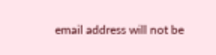email address will not be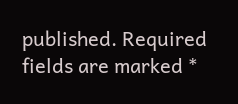published. Required fields are marked *